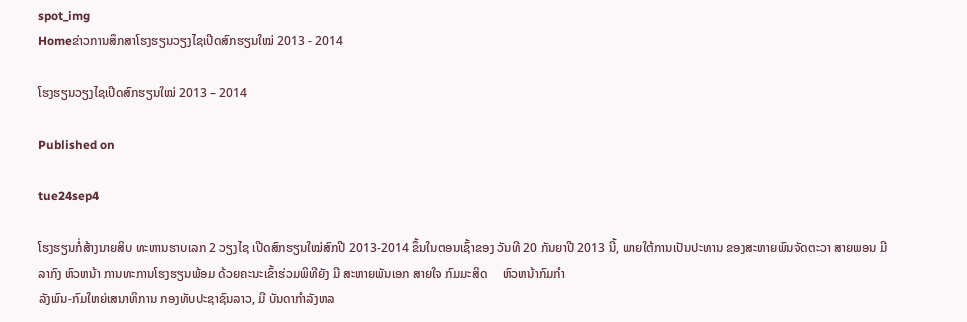spot_img
Homeຂ່າວການສຶກສາໂຮງຮຽນວຽງໄຊເປີດສົກຮຽນໃໝ່ 2013 - 2014

ໂຮງຮຽນວຽງໄຊເປີດສົກຮຽນໃໝ່ 2013 – 2014

Published on

tue24sep4

ໂຮງຮຽນກໍ່ສ້າງນາຍສິບ ທະຫານຮາບເລກ 2 ວຽງໄຊ ເປີດສົກຮຽນໃໝ່ສົກປີ 2013-2014 ຂຶ້ນໃນຕອນເຊົ້າຂອງ ວັນທີ 20 ກັນຍາປີ 2013 ນີ້, ພາຍໃຕ້ການເປັນປະທານ ຂອງສະຫາຍພົນຈັດຕະວາ ສາຍພອນ ມີລາກົງ ຫົວຫນ້າ ການທະການໂຮງຮຽນພ້ອມ ດ້ວຍຄະນະເຂົ້າຮ່ວມພິທີຍັງ ມີ ສະຫາຍພັນເອກ ສາຍໃຈ ກົມມະສິດ     ຫົວຫນ້າກົມກຳ
ລັງພົນ-ກົມໃຫຍ່ເສນາທິການ ກອງທັບປະຊາຊົນລາວ, ມີ ບັນດາກຳລັງຫລ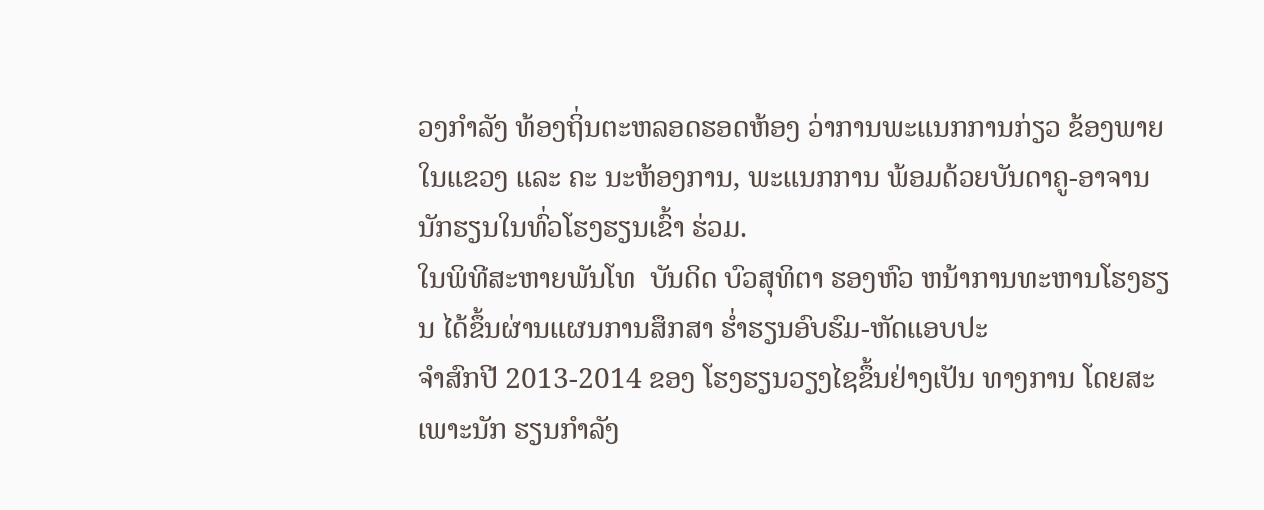ວງກຳລັງ ທ້ອງຖິ່ນຕະຫລອດຮອດຫ້ອງ ວ່າການພະແນກການກ່ຽວ ຂ້ອງພາຍໃນແຂວງ ແລະ ຄະ ນະຫ້ອງການ, ພະແນກການ ພ້ອມດ້ວຍບັນດາຄູ-ອາຈານ ນັກຮຽນໃນທົ່ວໂຮງຮຽນເຂົ້າ ຮ່ວມ.
ໃນພິທີສະຫາຍພັນໂທ  ບັນດິດ ບົວສຸທິຕາ ຮອງຫົວ ຫນ້າການທະຫານໂຮງຮຽນ ໄດ້ຂຶ້ນຜ່ານແຜນການສຶກສາ ຮ່ຳຮຽນອົບຮົມ-ຫັດແອບປະ
ຈຳສົກປີ 2013-2014 ຂອງ ໂຮງຮຽນວຽງໄຊຂຶ້ນຢ່າງເປັນ ທາງການ ໂດຍສະເພາະນັກ ຮຽນກຳລັງ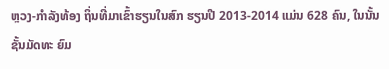ຫຼວງ-ກຳລັງທ້ອງ ຖິ່ນທີ່ມາເຂົ້າຮຽນໃນສົກ ຮຽນປີ 2013-2014 ແມ່ນ 628 ຄົນ, ໃນນັ້ນຊັ້ນມັດທະ ຍົມ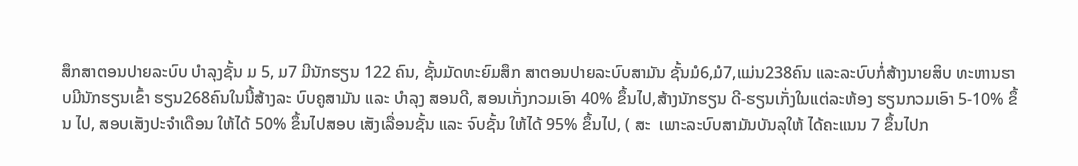ສຶກສາຕອນປາຍລະບົບ ບຳລຸງຊັ້ນ ມ 5, ມ7 ມີນັກຮຽນ 122 ຄົນ, ຊັ້ນມັດທະຍົມສຶກ ສາຕອນປາຍລະບົບສາມັນ ຊັ້ນມໍ6,ມໍ7,ແມ່ນ238ຄົນ ແລະລະບົບກໍ່ສ້າງນາຍສິບ ທະຫານຮາບມີນັກຮຽນເຂົ້າ ຮຽນ268ຄົນໃນນີ້ສ້າງລະ ບົບຄູສາມັນ ແລະ ບຳລຸງ ສອນດີ, ສອນເກັ່ງກວມເອົາ 40% ຂຶ້ນໄປ,ສ້າງນັກຮຽນ ດີ-ຮຽນເກັ່ງໃນແຕ່ລະຫ້ອງ ຮຽນກວມເອົາ 5-10% ຂຶ້ນ ໄປ, ສອບເສັງປະຈຳເດືອນ ໃຫ້ໄດ້ 50% ຂຶ້ນໄປສອບ ເສັງເລື່ອນຊັ້ນ ແລະ ຈົບຊັ້ນ ໃຫ້ໄດ້ 95% ຂຶ້ນໄປ, ( ສະ  ເພາະລະບົບສາມັນບັນລຸໃຫ້ ໄດ້ຄະແນນ 7 ຂຶ້ນໄປກ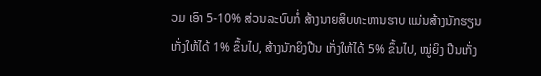ວມ ເອົາ 5-10% ສ່ວນລະບົບກໍ່ ສ້າງນາຍສິບທະຫານຮາບ ແມ່ນສ້າງນັກຮຽນເກັ່ງໃຫ້ໄດ້ 1% ຂຶ້ນໄປ, ສ້າງນັກຍິງປືນ ເກັ່ງໃຫ້ໄດ້ 5% ຂຶ້ນໄປ, ໝູ່ຍິງ ປືນເກັ່ງ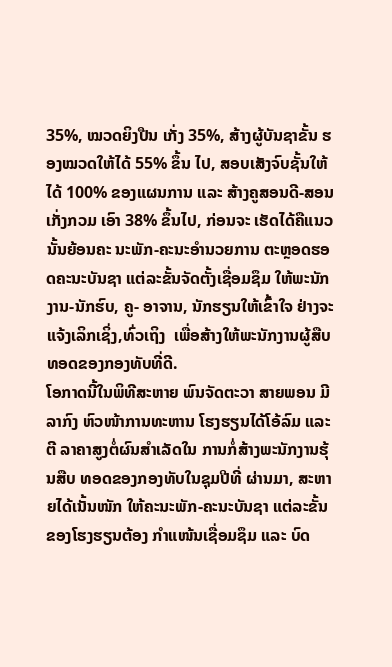35%, ໝວດຍິງປືນ ເກັ່ງ 35%, ສ້າງຜູ້ບັນຊາຂັ້ນ ຮອງໝວດໃຫ້ໄດ້ 55% ຂຶ້ນ ໄປ, ສອບເສັງຈົບຊັ້ນໃຫ້ໄດ້ 100% ຂອງແຜນການ ແລະ ສ້າງຄູສອນດີ-ສອນເກັ່ງກວມ ເອົາ 38% ຂຶ້ນໄປ, ກ່ອນຈະ ເຮັດໄດ້ຄືແນວນັ້ນຍ້ອນຄະ ນະພັກ-ຄະນະອຳນວຍການ ຕະຫຼອດຮອດຄະນະບັນຊາ ແຕ່ລະຂັ້ນຈັດຕັ້ງເຊື່ອມຊຶມ ໃຫ້ພະນັກງານ-ນັກຮົບ, ຄູ- ອາຈານ, ນັກຮຽນໃຫ້ເຂົ້າໃຈ ຢ່າງຈະແຈ້ງເລິກເຊິ່ງ,ທົ່ວເຖິງ  ເພື່ອສ້າງໃຫ້ພະນັກງານຜູ້ສືບ ທອດຂອງກອງທັບທີ່ດີ.
ໂອກາດນີ້ໃນພິທີສະຫາຍ ພົນຈັດຕະວາ ສາຍພອນ ມີ ລາກົງ ຫົວໜ້າການທະຫານ ໂຮງຮຽນໄດ້ໂອ້ລົມ ແລະ ຕີ ລາຄາສູງຕໍ່ຜົນສຳເລັດໃນ ການກໍ່ສ້າງພະນັກງານຮຸ້ນສືບ ທອດຂອງກອງທັບໃນຊຸມປີທີ່ ຜ່ານມາ, ສະຫາຍໄດ້ເນັ້ນໜັກ ໃຫ້ຄະນະພັກ-ຄະນະບັນຊາ ແຕ່ລະຂັ້ນຂອງໂຮງຮຽນຕ້ອງ ກຳແໜ້ນເຊື່ອມຊຶມ ແລະ ບົດ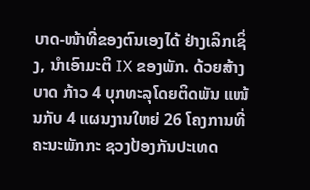ບາດ-ໜ້າທີ່ຂອງຕົນເອງໄດ້ ຢ່າງເລິກເຊິ່ງ, ນຳເອົາມະຕິ IX ຂອງພັກ. ດ້ວຍສ້າງບາດ ກ້າວ 4 ບຸກທະລຸໂດຍຕິດພັນ ແໜ້ນກັບ 4 ແຜນງານໃຫຍ່ 26 ໂຄງການທີ່ຄະນະພັກກະ ຊວງປ້ອງກັນປະເທດ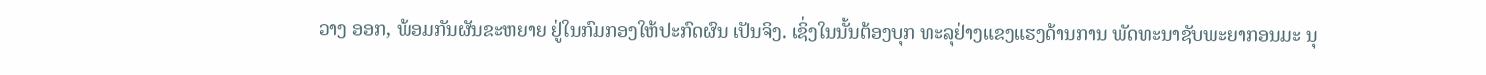ວາງ ອອກ, ພ້ອມກັນຜັນຂະຫຍາຍ ຢູ່ໃນກົມກອງໃຫ້ປະກົດຜົນ ເປັນຈິງ. ເຊິ່ງໃນນັ້ນຕ້ອງບຸກ ທະລຸຢ່າງແຂງແຮງດ້ານການ ພັດທະນາຊັບພະຍາກອນມະ ນຸ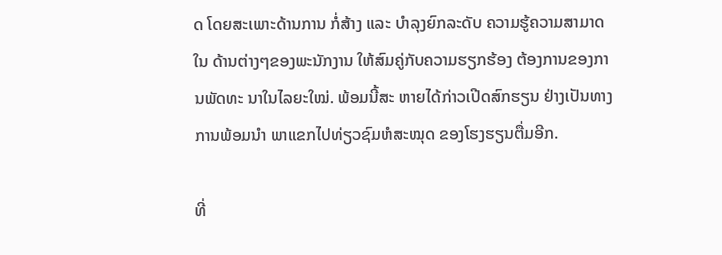ດ ໂດຍສະເພາະດ້ານການ ກໍ່ສ້າງ ແລະ ບຳລຸງຍົກລະດັບ ຄວາມຮູ້ຄວາມສາມາດໃນ ດ້ານຕ່າງໆຂອງພະນັກງານ ໃຫ້ສົມຄູ່ກັບຄວາມຮຽກຮ້ອງ ຕ້ອງການຂອງການພັດທະ ນາໃນໄລຍະໃໝ່. ພ້ອມນີ້ສະ ຫາຍໄດ້ກ່າວເປີດສົກຮຽນ ຢ່າງເປັນທາງການພ້ອມນຳ ພາແຂກໄປທ່ຽວຊົມຫໍສະໝຸດ ຂອງໂຮງຮຽນຕື່ມອີກ.

ທີ່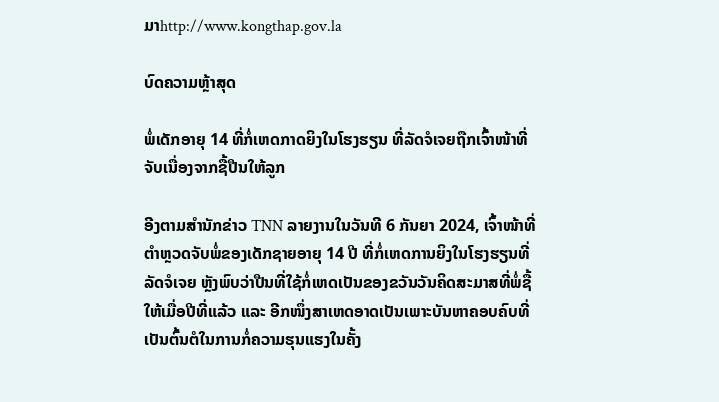ມາhttp://www.kongthap.gov.la

ບົດຄວາມຫຼ້າສຸດ

ພໍ່ເດັກອາຍຸ 14 ທີ່ກໍ່ເຫດກາດຍິງໃນໂຮງຮຽນ ທີ່ລັດຈໍເຈຍຖືກເຈົ້າໜ້າທີ່ຈັບເນື່ອງຈາກຊື້ປືນໃຫ້ລູກ

ອີງຕາມສຳນັກຂ່າວ TNN ລາຍງານໃນວັນທີ 6 ກັນຍາ 2024, ເຈົ້າໜ້າທີ່ຕຳຫຼວດຈັບພໍ່ຂອງເດັກຊາຍອາຍຸ 14 ປີ ທີ່ກໍ່ເຫດການຍິງໃນໂຮງຮຽນທີ່ລັດຈໍເຈຍ ຫຼັງພົບວ່າປືນທີ່ໃຊ້ກໍ່ເຫດເປັນຂອງຂວັນວັນຄິດສະມາສທີ່ພໍ່ຊື້ໃຫ້ເມື່ອປີທີ່ແລ້ວ ແລະ ອີກໜຶ່ງສາເຫດອາດເປັນເພາະບັນຫາຄອບຄົບທີ່ເປັນຕົ້ນຕໍໃນການກໍ່ຄວາມຮຸນແຮງໃນຄັ້ງ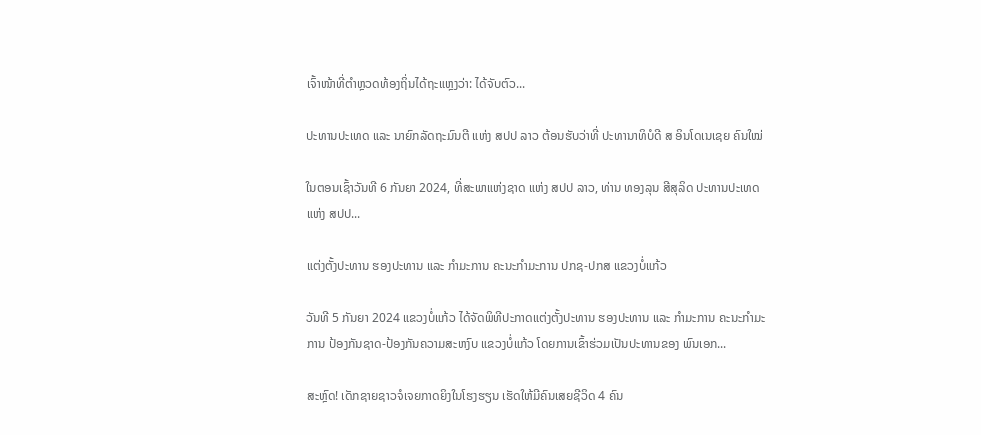ເຈົ້າໜ້າທີ່ຕຳຫຼວດທ້ອງຖິ່ນໄດ້ຖະແຫຼງວ່າ: ໄດ້ຈັບຕົວ...

ປະທານປະເທດ ແລະ ນາຍົກລັດຖະມົນຕີ ແຫ່ງ ສປປ ລາວ ຕ້ອນຮັບວ່າທີ່ ປະທານາທິບໍດີ ສ ອິນໂດເນເຊຍ ຄົນໃໝ່

ໃນຕອນເຊົ້າວັນທີ 6 ກັນຍາ 2024, ທີ່ສະພາແຫ່ງຊາດ ແຫ່ງ ສປປ ລາວ, ທ່ານ ທອງລຸນ ສີສຸລິດ ປະທານປະເທດ ແຫ່ງ ສປປ...

ແຕ່ງຕັ້ງປະທານ ຮອງປະທານ ແລະ ກຳມະການ ຄະນະກຳມະການ ປກຊ-ປກສ ແຂວງບໍ່ແກ້ວ

ວັນທີ 5 ກັນຍາ 2024 ແຂວງບໍ່ແກ້ວ ໄດ້ຈັດພິທີປະກາດແຕ່ງຕັ້ງປະທານ ຮອງປະທານ ແລະ ກຳມະການ ຄະນະກຳມະການ ປ້ອງກັນຊາດ-ປ້ອງກັນຄວາມສະຫງົບ ແຂວງບໍ່ແກ້ວ ໂດຍການເຂົ້າຮ່ວມເປັນປະທານຂອງ ພົນເອກ...

ສະຫຼົດ! ເດັກຊາຍຊາວຈໍເຈຍກາດຍິງໃນໂຮງຮຽນ ເຮັດໃຫ້ມີຄົນເສຍຊີວິດ 4 ຄົນ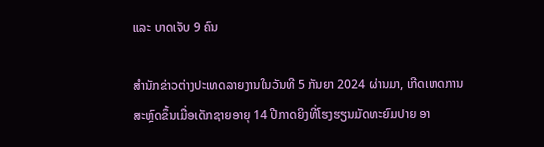ແລະ ບາດເຈັບ 9 ຄົນ

ສຳນັກຂ່າວຕ່າງປະເທດລາຍງານໃນວັນທີ 5 ກັນຍາ 2024 ຜ່ານມາ, ເກີດເຫດການສະຫຼົດຂຶ້ນເມື່ອເດັກຊາຍອາຍຸ 14 ປີກາດຍິງທີ່ໂຮງຮຽນມັດທະຍົມປາຍ ອາ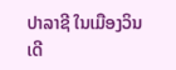ປາລາຊີ ໃນເມືອງວິນເດີ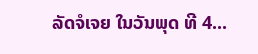ລັດຈໍເຈຍ ໃນວັນພຸດ ທີ 4...